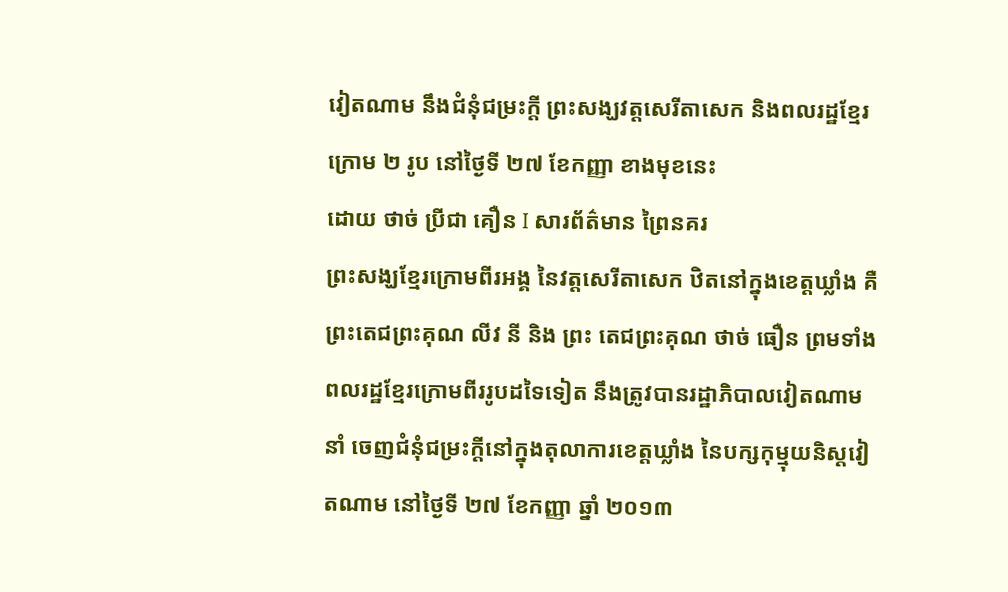វៀតណាម នឹងជំនុំជម្រះក្ដី ព្រះសង្ឃវត្តសេរីតាសេក និងពលរដ្ឋខ្មែរក្រោម ២ រូប នៅថ្ងៃទី ២៧ ខែកញ្ញា ខាងមុខនេះ
ដោយ ថាច់ ប្រីជា គឿន I សារព័ត៌មាន ព្រៃនគរ
ព្រះសង្ឃខ្មែរក្រោមពីរអង្គ នៃវត្តសេរីតាសេក ឋិតនៅក្នុងខេត្តឃ្លាំង គឺ ព្រះតេជព្រះគុណ លីវ នី និង ព្រះ តេជព្រះគុណ ថាច់ ធឿន ព្រមទាំងពលរដ្ឋខ្មែរក្រោមពីររូបដទៃទៀត នឹងត្រូវបានរដ្ឋាភិបាលវៀតណាម នាំ ចេញជំនុំជម្រះក្ដីនៅក្នុងតុលាការខេត្តឃ្លាំង នៃបក្សកុម្មុយនិស្តវៀតណាម នៅថ្ងៃទី ២៧ ខែកញ្ញា ឆ្នាំ ២០១៣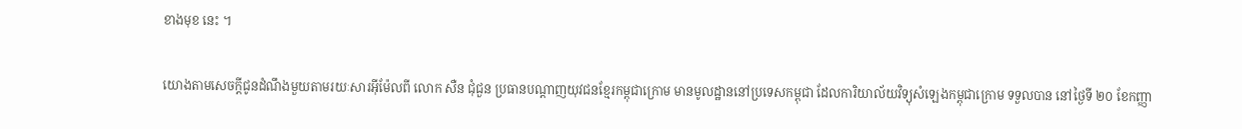ខាងមុខ នេះ ។

យោងតាមសេចក្ដីជូនដំណឹងមួយតាមរយៈសារអ៊ីម៉ែលពី លោក សឺន ជុំជួន ប្រធានបណ្ដាញយុវជនខ្មែរកម្ពុជាក្រោម មានមូលដ្ឋាននៅប្រទេសកម្ពុជា ដែលការិយាល័យវិទ្យុសំឡេងកម្ពុជាក្រោម ទទួលបាន នៅថ្ងៃទី ២០ ខែកញ្ញា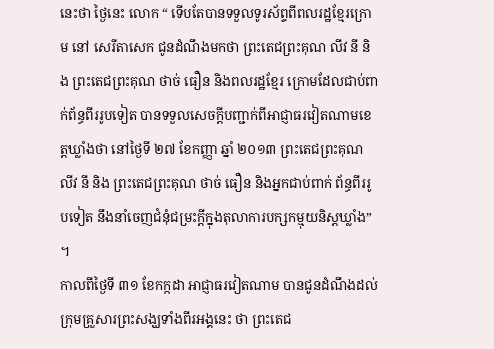នេះថា ថ្ងៃនេះ លោក “ ទើបតែបានទទួលទូរស័ព្ទពីពលរដ្ឋខ្មែរក្រោម នៅ សេរីតាសេក ជូនដំណឹងមកថា ព្រះតេជព្រះគុណ លីវ នី និង ព្រះតេជព្រះគុណ ថាច់ ធឿន និងពលរដ្ឋខ្មែរ ក្រោមដែលជាប់ពាក់ព័ន្ធពីររូបទៀត បានទទួលសេចក្ដីបញ្ជាក់ពីអាជ្ញាធរវៀតណាមខេត្តឃ្លាំងថា នៅថ្ងៃទី ២៧ ខែកញ្ញា ឆ្នាំ ២០១៣ ព្រះតេជព្រះគុណ លីវ នី និង ព្រះតេជព្រះគុណ ថាច់ ធឿន និងអ្នកជាប់ពាក់ ព័ន្ធពីររូបទៀត នឹងនាំចេញជំនុំជម្រះក្ដីក្នុងតុលាការបក្សកម្មុយនិស្តឃ្លាំង” ។
កាលពីថ្ងៃទី ៣១ ខែកក្កដា អាជ្ញាធរវៀតណាម បានជូនដំណឹងដល់ក្រុមគ្រួសារព្រះសង្ឃទាំងពីរអង្គនេះ ថា ព្រះតេជ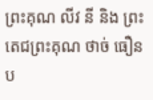ព្រះគុណ លីវ នី និង ព្រះតេជព្រះគុណ ថាច់ ធឿន ប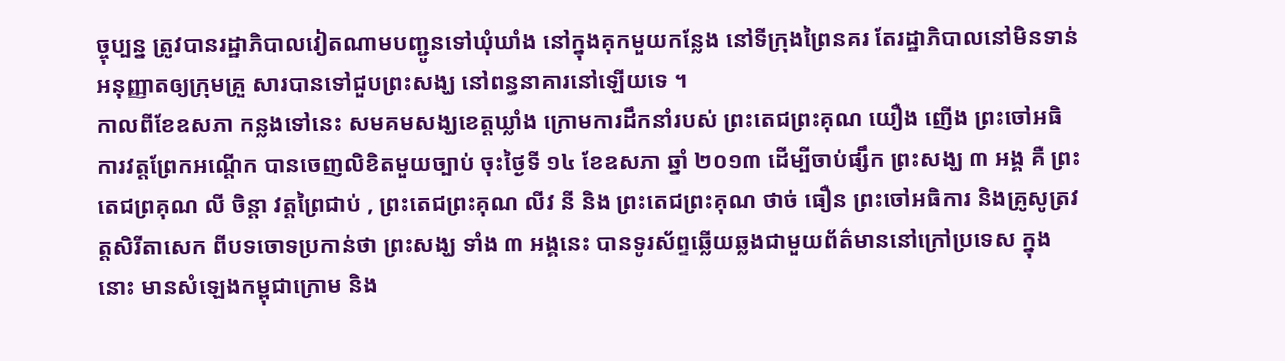ច្ចុប្បន្ន ត្រូវបានរដ្ឋាភិបាលវៀតណាមបញ្ជូនទៅឃុំឃាំង នៅក្នុងគុកមួយកន្លែង នៅទីក្រុងព្រៃនគរ តែរដ្ឋាភិបាលនៅមិនទាន់អនុញ្ញាតឲ្យក្រុមគ្រួ សារបានទៅជួបព្រះសង្ឃ នៅពន្ធនាគារនៅឡើយទេ ។
កាលពីខែឧសភា កន្លងទៅនេះ សមគមសង្ឃខេត្តឃ្លាំង ក្រោមការដឹកនាំរបស់ ព្រះតេជព្រះគុណ យឿង ញើង ព្រះចៅអធិការវត្តព្រែកអណ្ដើក បានចេញលិខិតមួយច្បាប់ ចុះថ្ងៃទី ១៤ ខែឧសភា ឆ្នាំ ២០១៣ ដើម្បីចាប់ផ្សឹក ព្រះសង្ឃ ៣ អង្គ គឺ ព្រះតេជព្រគុណ លី ចិន្ដា វត្តព្រៃជាប់ , ព្រះតេជព្រះគុណ លីវ នី និង ព្រះតេជព្រះគុណ ថាច់ ធឿន ព្រះចៅអធិការ និងគ្រូសូត្រវត្តសិរីតាសេក ពីបទចោទប្រកាន់ថា ព្រះសង្ឃ ទាំង ៣ អង្គនេះ បានទូរស័ព្ទឆ្លើយឆ្លងជាមួយព័ត៌មាននៅក្រៅប្រទេស ក្នុងនោះ មានសំឡេងកម្ពុជាក្រោម និង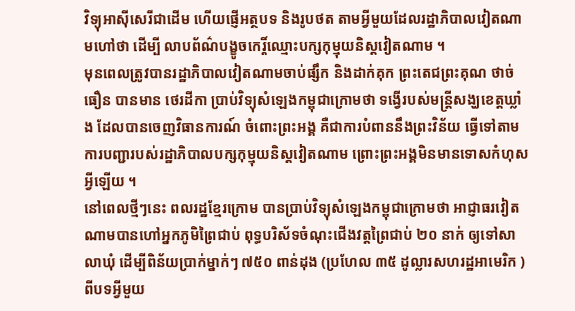វិទ្យុអាស៊ីសេរីជាដើម ហើយផ្ញើអត្ថបទ និងរូបថត តាមអ្វីមួយដែលរដ្ឋាភិបាលវៀតណាមហៅថា ដើម្បី លាបព័ណ៌បង្ខូចកេរ្តិ៍ឈ្មោះបក្សកុម្មុយនិស្តវៀតណាម ។
មុនពេលត្រូវបានរដ្ឋាភិបាលវៀតណាមចាប់ផ្សឹក និងដាក់គុក ព្រះតេជព្រះគុណ ថាច់ ធឿន បានមាន ថេរដីកា ប្រាប់វិទ្យុសំឡេងកម្ពុជាក្រោមថា ទង្វើរបស់មន្ត្រីសង្ឃខេត្តឃ្លាំង ដែលបានចេញវិធានការណ៍ ចំពោះព្រះអង្គ គឺជាការបំពាននឹងព្រះវិន័យ ធ្វើទៅតាមការបញ្ជារបស់រដ្ឋាភិបាលបក្សកុម្មុយនិស្តវៀតណាម ព្រោះព្រះអង្គមិនមានទោសកំហុសអ្វីឡើយ ។
នៅពេលថ្មីៗនេះ ពលរដ្ឋខ្មែរក្រោម បានប្រាប់វិទ្យុសំឡេងកម្ពុជាក្រោមថា អាជ្ញាធរវៀតណាមបានហៅអ្នកភូមិព្រៃជាប់ ពុទ្ធបរិស័ទចំណុះជើងវត្តព្រៃជាប់ ២០ នាក់ ឲ្យទៅសាលាឃុំ ដើម្បីពិន័យប្រាក់ម្នាក់ៗ ៧៥០ ពាន់ដុង (ប្រហែល ៣៥ ដូល្លារសហរដ្ឋអាមេរិក ) ពីបទអ្វីមួយ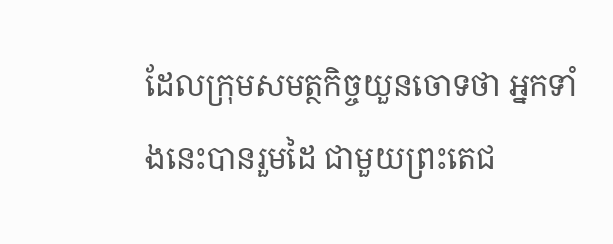ដែលក្រុមសមត្ថកិច្ចយួនចោទថា អ្នកទាំងនេះបានរួមដៃ ជាមួយព្រះតេជ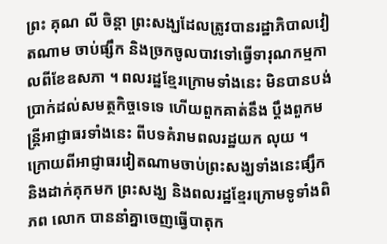ព្រះ គុណ លី ចិន្ដា ព្រះសង្ឃដែលត្រូវបានរដ្ឋាភិបាលវៀតណាម ចាប់ផ្សឹក និងច្រកចូលបាវទៅធ្វើទារុណកម្មកាលពីខែឧសភា ។ ពលរដ្ឋខ្មែរក្រោមទាំងនេះ មិនបានបង់ប្រាក់ដល់សមត្ថកិច្ចទេទេ ហើយពួកគាត់នឹង ប្ដឹងពួកមន្ត្រីអាជ្ញាធរទាំងនេះ ពីបទគំរាមពលរដ្ឋយក លុយ ។
ក្រោយពីអាជ្ញាធរវៀតណាមចាប់ព្រះសង្ឃទាំងនេះផ្សឹក និងដាក់គុកមក ព្រះសង្ឃ និងពលរដ្ឋខ្មែរក្រោមទូទាំងពិភព លោក បាននាំគ្នាចេញធ្វើបាតុក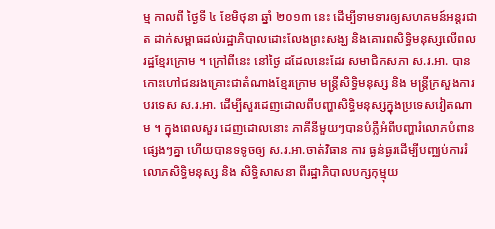ម្ម កាលពី ថ្ងៃទី ៤ ខែមិថុនា ឆ្នាំ ២០១៣ នេះ ដើម្បីទាមទារឲ្យសហគមន៍អន្តរជាត ដាក់សម្ពាធដល់រដ្ឋាភិបាលដោះលែងព្រះសង្ឃ និងគោរពសិទ្ធិមនុស្សលើពលរដ្ឋខ្មែរក្រោម ។ ក្រៅពីនេះ នៅថ្ងៃ ដដែលនេះដែរ សមាជិកសភា ស.រ.អា. បានកោះហៅជនរងគ្រោះជាតំណាងខ្មែរក្រោម មន្ត្រីសិទ្ធិមនុស្ស និង មន្ត្រីក្រសួងការបរទេស ស.រ.អា. ដើម្បីសួរដេញដោលពីបញ្ហាសិទ្ធិមនុស្សក្នុងប្រទេសវៀតណាម ។ ក្នុងពេលសួរ ដេញដោលនោះ ភាគីនីមួយៗបានបំភ្លឺអំពីបញ្ហារំលោភបំពានផ្សេងៗគ្នា ហើយបានទទូចឲ្យ ស.រ.អា.ចាត់វិធាន ការ ធ្ងន់ធ្ងរដើម្បីបញ្ឈប់ការរំលោភសិទ្ធិមនុស្ស និង សិទ្ធិសាសនា ពីរដ្ឋាភិបាលបក្សកុម្មុយ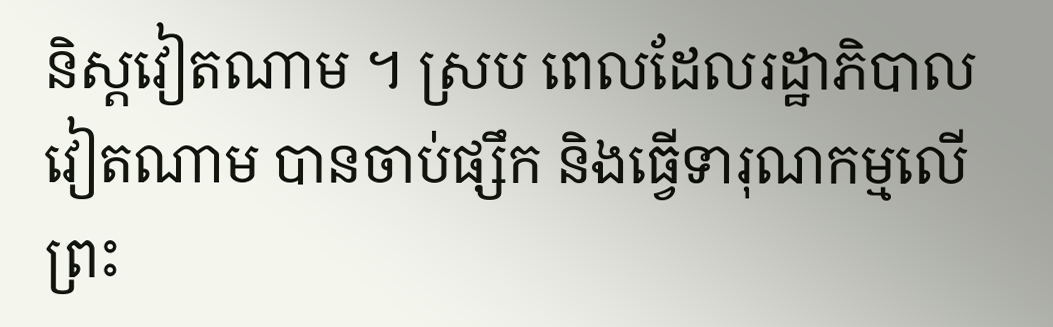និស្តវៀតណាម ។ ស្រប ពេលដែលរដ្ឋាភិបាលវៀតណាម បានចាប់ផ្សឹក និងធ្វើទារុណកម្មលើព្រះ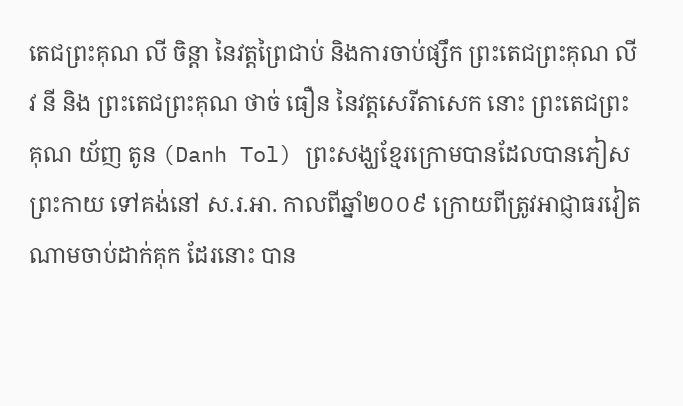តេជព្រះគុណ លី ចិន្ដា នៃវត្តព្រៃជាប់ និងការចាប់ផ្សឹក ព្រះតេជព្រះគុណ លីវ នី និង ព្រះតេជព្រះគុណ ថាច់ ធឿន នៃវត្តសេរីតាសេក នោះ ព្រះតេជព្រះ គុណ យ័ញ តូន (Danh Tol) ព្រះសង្ឃខ្មែរក្រោមបានដែលបានភៀសព្រះកាយ ទៅគង់នៅ ស.រ.អា. កាលពីឆ្នាំ២០០៩ ក្រោយពីត្រូវអាជ្ញាធរវៀតណាមចាប់ដាក់គុក ដែរនោះ បាន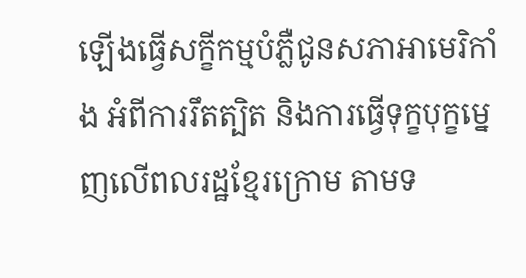ឡើងធ្វើសក្ខីកម្មបំភ្លឺជូនសភាអាមេរិកាំង អំពីការរឹតត្បិត និងការធ្វើទុក្ខបុក្ខម្នេញលើពលរដ្ឋខ្មែរក្រោម តាមទ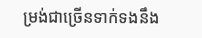ម្រង់ជាច្រើនទាក់ទងនឹង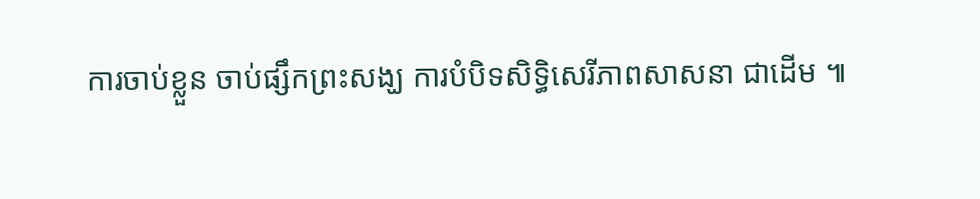ការចាប់ខ្លួន ចាប់ផ្សឹកព្រះសង្ឃ ការបំបិទសិទ្ធិសេរីភាពសាសនា ជាដើម ៕